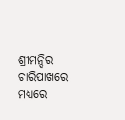ଶ୍ରୀମନ୍ଦିର ଚାରିପାଖରେ ମଧ୍ୟରେ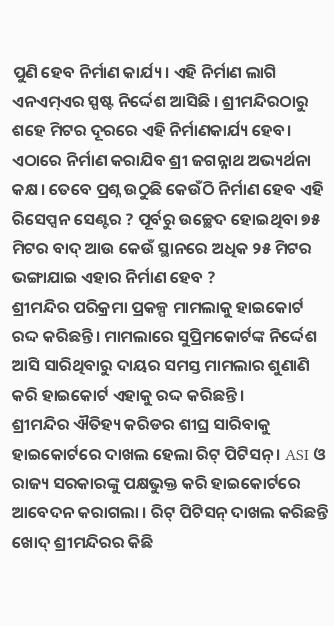ପୁଣି ହେବ ନିର୍ମାଣ କାର୍ଯ୍ୟ। ଏହି ନିର୍ମାଣ ଲାଗି ଏନଏମ୍ଏର ସ୍ପଷ୍ଟ ନିର୍ଦ୍ଦେଶ ଆସିଛି । ଶ୍ରୀମନ୍ଦିରଠାରୁ ଶହେ ମିଟର ଦୂରରେ ଏହି ନିର୍ମାଣକାର୍ଯ୍ୟ ହେବ। ଏଠାରେ ନିର୍ମାଣ କରାଯିବ ଶ୍ରୀ ଜଗନ୍ନାଥ ଅଭ୍ୟର୍ଥନା କକ୍ଷ। ତେବେ ପ୍ରଶ୍ନ ଉଠୁଛି କେଉଁଠି ନିର୍ମାଣ ହେବ ଏହି ରିସେପ୍ସନ ସେଣ୍ଟର ? ପୂର୍ବରୁ ଉଚ୍ଛେଦ ହୋଇଥିବା ୭୫ ମିଟର ବାଦ୍ ଆଉ କେଉଁ ସ୍ଥାନରେ ଅଧିକ ୨୫ ମିଟର ଭଙ୍ଗାଯାଇ ଏହାର ନିର୍ମାଣ ହେବ ?
ଶ୍ରୀମନ୍ଦିର ପରିକ୍ରମା ପ୍ରକଳ୍ପ ମାମଲାକୁ ହାଇକୋର୍ଟ ରଦ୍ଦ କରିଛନ୍ତି। ମାମଲାରେ ସୁପ୍ରିମକୋର୍ଟଙ୍କ ନିର୍ଦ୍ଦେଶ ଆସି ସାରିଥିବାରୁ ଦାୟର ସମସ୍ତ ମାମଲାର ଶୁଣାଣି କରି ହାଇକୋର୍ଟ ଏହାକୁ ରଦ୍ଦ କରିଛନ୍ତି।
ଶ୍ରୀମନ୍ଦିର ଐତିହ୍ୟ କରିଡର ଶୀଘ୍ର ସାରିବାକୁ ହାଇକୋର୍ଟରେ ଦାଖଲ ହେଲା ରିଟ୍ ପିଟିସନ୍ । ASI ଓ ରାଜ୍ୟ ସରକାରଙ୍କୁ ପକ୍ଷଭୁକ୍ତ କରି ହାଇକୋର୍ଟରେ ଆବେଦନ କରାଗଲା । ରିଟ୍ ପିଟିସନ୍ ଦାଖଲ କରିଛନ୍ତି ଖୋଦ୍ ଶ୍ରୀମନ୍ଦିରର କିଛି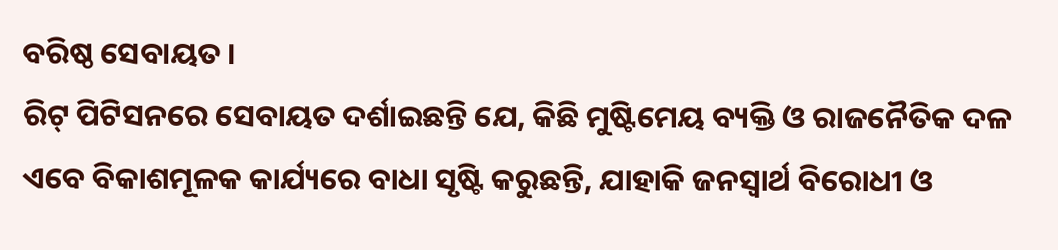ବରିଷ୍ଠ ସେବାୟତ ।
ରିଟ୍ ପିଟିସନରେ ସେବାୟତ ଦର୍ଶାଇଛନ୍ତି ଯେ, କିଛି ମୁଷ୍ଟିମେୟ ବ୍ୟକ୍ତି ଓ ରାଜନୈତିକ ଦଳ ଏବେ ବିକାଶମୂଳକ କାର୍ଯ୍ୟରେ ବାଧା ସୃଷ୍ଟି କରୁଛନ୍ତି, ଯାହାକି ଜନସ୍ୱାର୍ଥ ବିରୋଧୀ ଓ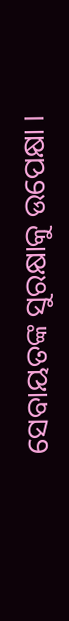ସେବାୟତଙ୍କ ସୁରକ୍ଷାକୁ ଉପେକ୍ଷା ।